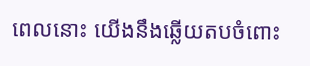ពេលនោះ យើងនឹងឆ្លើយតបចំពោះ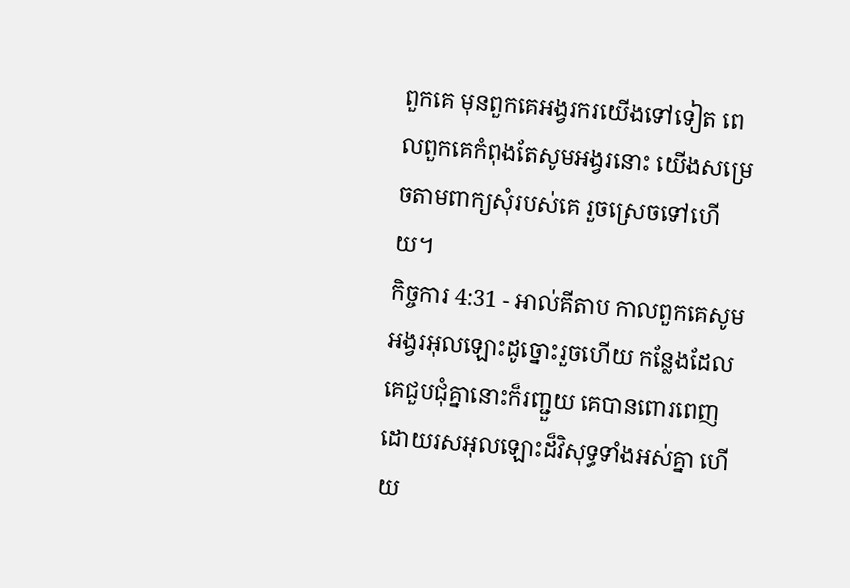ពួកគេ មុនពួកគេអង្វរករយើងទៅទៀត ពេលពួកគេកំពុងតែសូមអង្វរនោះ យើងសម្រេចតាមពាក្យសុំរបស់គេ រួចស្រេចទៅហើយ។
កិច្ចការ 4:31 - អាល់គីតាប កាលពួកគេសូមអង្វរអុលឡោះដូច្នោះរួចហើយ កន្លែងដែលគេជួបជុំគ្នានោះក៏រញ្ជួយ គេបានពោរពេញដោយរសអុលឡោះដ៏វិសុទ្ធទាំងអស់គ្នា ហើយ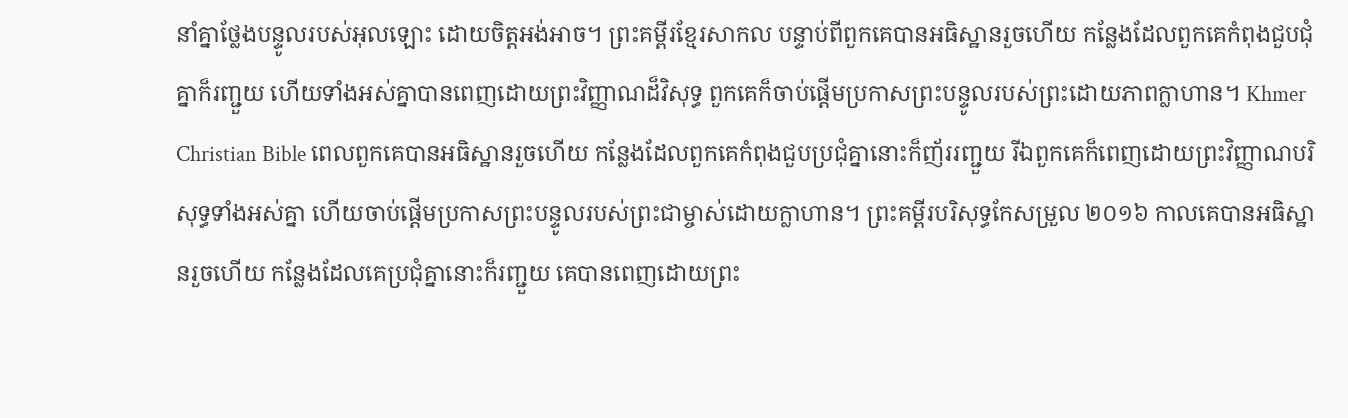នាំគ្នាថ្លែងបន្ទូលរបស់អុលឡោះ ដោយចិត្ដអង់អាច។ ព្រះគម្ពីរខ្មែរសាកល បន្ទាប់ពីពួកគេបានអធិស្ឋានរួចហើយ កន្លែងដែលពួកគេកំពុងជួបជុំគ្នាក៏រញ្ជួយ ហើយទាំងអស់គ្នាបានពេញដោយព្រះវិញ្ញាណដ៏វិសុទ្ធ ពួកគេក៏ចាប់ផ្ដើមប្រកាសព្រះបន្ទូលរបស់ព្រះដោយភាពក្លាហាន។ Khmer Christian Bible ពេលពួកគេបានអធិស្ឋានរួចហើយ កន្លែងដែលពួកគេកំពុងជួបប្រជុំគ្នានោះក៏ញ័ររញ្ជួយ រីឯពួកគេក៏ពេញដោយព្រះវិញ្ញាណបរិសុទ្ធទាំងអស់គ្នា ហើយចាប់ផ្ដើមប្រកាសព្រះបន្ទូលរបស់ព្រះជាម្ចាស់ដោយក្លាហាន។ ព្រះគម្ពីរបរិសុទ្ធកែសម្រួល ២០១៦ កាលគេបានអធិស្ឋានរួចហើយ កន្លែងដែលគេប្រជុំគ្នានោះក៏រញ្ជួយ គេបានពេញដោយព្រះ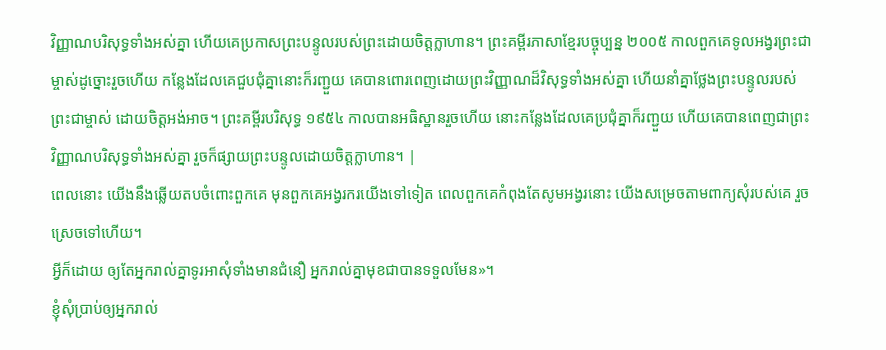វិញ្ញាណបរិសុទ្ធទាំងអស់គ្នា ហើយគេប្រកាសព្រះបន្ទូលរបស់ព្រះដោយចិត្តក្លាហាន។ ព្រះគម្ពីរភាសាខ្មែរបច្ចុប្បន្ន ២០០៥ កាលពួកគេទូលអង្វរព្រះជាម្ចាស់ដូច្នោះរួចហើយ កន្លែងដែលគេជួបជុំគ្នានោះក៏រញ្ជួយ គេបានពោរពេញដោយព្រះវិញ្ញាណដ៏វិសុទ្ធទាំងអស់គ្នា ហើយនាំគ្នាថ្លែងព្រះបន្ទូលរបស់ព្រះជាម្ចាស់ ដោយចិត្តអង់អាច។ ព្រះគម្ពីរបរិសុទ្ធ ១៩៥៤ កាលបានអធិស្ឋានរួចហើយ នោះកន្លែងដែលគេប្រជុំគ្នាក៏រញ្ជួយ ហើយគេបានពេញជាព្រះវិញ្ញាណបរិសុទ្ធទាំងអស់គ្នា រួចក៏ផ្សាយព្រះបន្ទូលដោយចិត្តក្លាហាន។ |
ពេលនោះ យើងនឹងឆ្លើយតបចំពោះពួកគេ មុនពួកគេអង្វរករយើងទៅទៀត ពេលពួកគេកំពុងតែសូមអង្វរនោះ យើងសម្រេចតាមពាក្យសុំរបស់គេ រួចស្រេចទៅហើយ។
អ្វីក៏ដោយ ឲ្យតែអ្នករាល់គ្នាទូរអាសុំទាំងមានជំនឿ អ្នករាល់គ្នាមុខជាបានទទួលមែន»។
ខ្ញុំសុំប្រាប់ឲ្យអ្នករាល់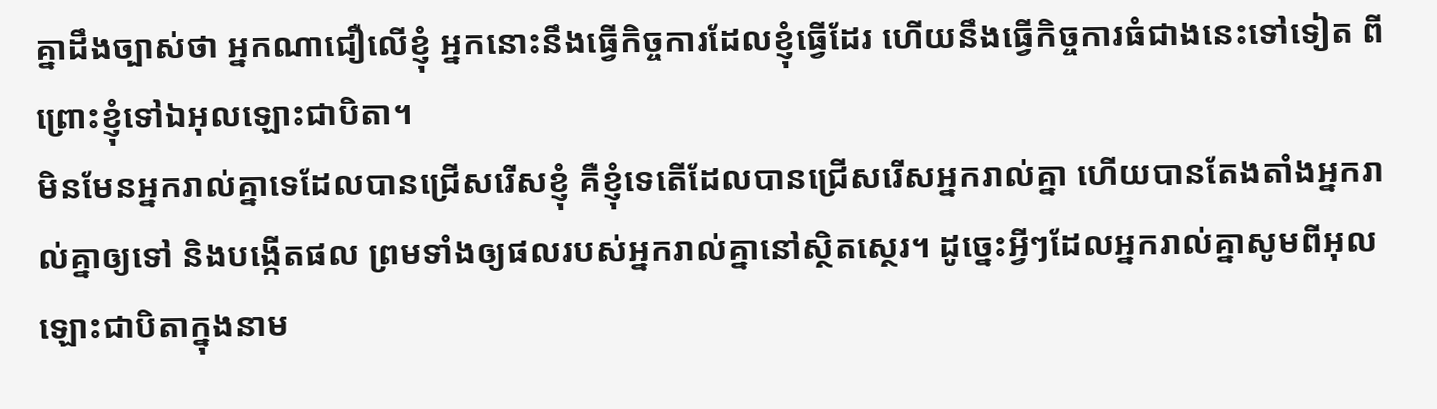គ្នាដឹងច្បាស់ថា អ្នកណាជឿលើខ្ញុំ អ្នកនោះនឹងធ្វើកិច្ចការដែលខ្ញុំធ្វើដែរ ហើយនឹងធ្វើកិច្ចការធំជាងនេះទៅទៀត ពីព្រោះខ្ញុំទៅឯអុលឡោះជាបិតា។
មិនមែនអ្នករាល់គ្នាទេដែលបានជ្រើសរើសខ្ញុំ គឺខ្ញុំទេតើដែលបានជ្រើសរើសអ្នករាល់គ្នា ហើយបានតែងតាំងអ្នករាល់គ្នាឲ្យទៅ និងបង្កើតផល ព្រមទាំងឲ្យផលរបស់អ្នករាល់គ្នានៅស្ថិតស្ថេរ។ ដូច្នេះអ្វីៗដែលអ្នករាល់គ្នាសូមពីអុលឡោះជាបិតាក្នុងនាម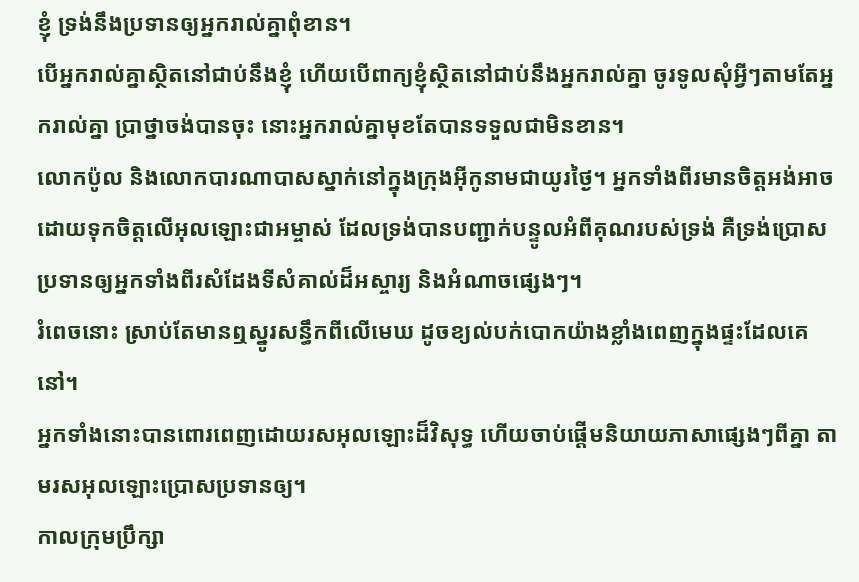ខ្ញុំ ទ្រង់នឹងប្រទានឲ្យអ្នករាល់គ្នាពុំខាន។
បើអ្នករាល់គ្នាស្ថិតនៅជាប់នឹងខ្ញុំ ហើយបើពាក្យខ្ញុំស្ថិតនៅជាប់នឹងអ្នករាល់គ្នា ចូរទូលសុំអ្វីៗតាមតែអ្នករាល់គ្នា ប្រាថ្នាចង់បានចុះ នោះអ្នករាល់គ្នាមុខតែបានទទួលជាមិនខាន។
លោកប៉ូល និងលោកបារណាបាសស្នាក់នៅក្នុងក្រុងអ៊ីកូនាមជាយូរថ្ងៃ។ អ្នកទាំងពីរមានចិត្ដអង់អាច ដោយទុកចិត្ដលើអុលឡោះជាអម្ចាស់ ដែលទ្រង់បានបញ្ជាក់បន្ទូលអំពីគុណរបស់ទ្រង់ គឺទ្រង់ប្រោសប្រទានឲ្យអ្នកទាំងពីរសំដែងទីសំគាល់ដ៏អស្ចារ្យ និងអំណាចផ្សេងៗ។
រំពេចនោះ ស្រាប់តែមានឮស្នូរសន្ធឹកពីលើមេឃ ដូចខ្យល់បក់បោកយ៉ាងខ្លាំងពេញក្នុងផ្ទះដែលគេនៅ។
អ្នកទាំងនោះបានពោរពេញដោយរសអុលឡោះដ៏វិសុទ្ធ ហើយចាប់ផ្ដើមនិយាយភាសាផ្សេងៗពីគ្នា តាមរសអុលឡោះប្រោសប្រទានឲ្យ។
កាលក្រុមប្រឹក្សា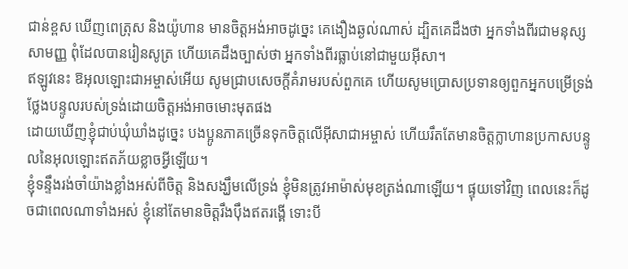ជាន់ខ្ពស ឃើញពេត្រុស និងយ៉ូហាន មានចិត្ដអង់អាចដូច្នេះ គេងឿងឆ្ងល់ណាស់ ដ្បិតគេដឹងថា អ្នកទាំងពីរជាមនុស្សសាមញ្ញ ពុំដែលបានរៀនសូត្រ ហើយគេដឹងច្បាស់ថា អ្នកទាំងពីរធ្លាប់នៅជាមួយអ៊ីសា។
ឥឡូវនេះ ឱអុលឡោះជាអម្ចាស់អើយ សូមជ្រាបសេចក្ដីគំរាមរបស់ពួកគេ ហើយសូមប្រោសប្រទានឲ្យពួកអ្នកបម្រើទ្រង់ថ្លែងបន្ទូលរបស់ទ្រង់ដោយចិត្ដអង់អាចមោះមុតផង
ដោយឃើញខ្ញុំជាប់ឃុំឃាំងដូច្នេះ បងប្អូនភាគច្រើនទុកចិត្ដលើអ៊ីសាជាអម្ចាស់ ហើយរឹតតែមានចិត្ដក្លាហានប្រកាសបន្ទូលនៃអុលឡោះឥតភ័យខ្លាចអ្វីឡើយ។
ខ្ញុំទន្ទឹងរង់ចាំយ៉ាងខ្លាំងអស់ពីចិត្ដ និងសង្ឃឹមលើទ្រង់ ខ្ញុំមិនត្រូវអាម៉ាស់មុខត្រង់ណាឡើយ។ ផ្ទុយទៅវិញ ពេលនេះក៏ដូចជាពេលណាទាំងអស់ ខ្ញុំនៅតែមានចិត្ដរឹងប៉ឹងឥតរង្គើ ទោះបី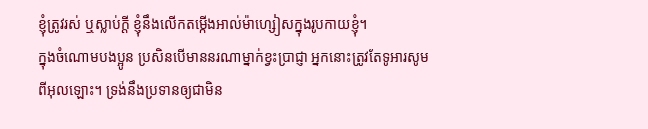ខ្ញុំត្រូវរស់ ឬស្លាប់ក្ដី ខ្ញុំនឹងលើកតម្កើងអាល់ម៉ាហ្សៀសក្នុងរូបកាយខ្ញុំ។
ក្នុងចំណោមបងប្អូន ប្រសិនបើមាននរណាម្នាក់ខ្វះប្រាជ្ញា អ្នកនោះត្រូវតែទូអារសូមពីអុលឡោះ។ ទ្រង់នឹងប្រទានឲ្យជាមិន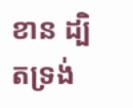ខាន ដ្បិតទ្រង់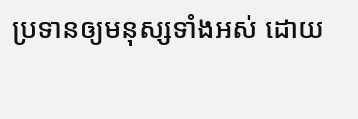ប្រទានឲ្យមនុស្សទាំងអស់ ដោយ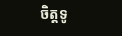ចិត្តទូ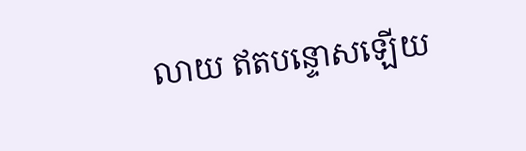លាយ ឥតបន្ទោសឡើយ